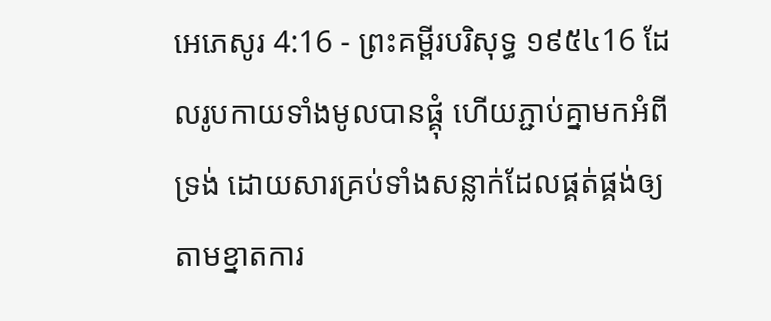អេភេសូរ 4:16 - ព្រះគម្ពីរបរិសុទ្ធ ១៩៥៤16 ដែលរូបកាយទាំងមូលបានផ្គុំ ហើយភ្ជាប់គ្នាមកអំពីទ្រង់ ដោយសារគ្រប់ទាំងសន្លាក់ដែលផ្គត់ផ្គង់ឲ្យ តាមខ្នាតការ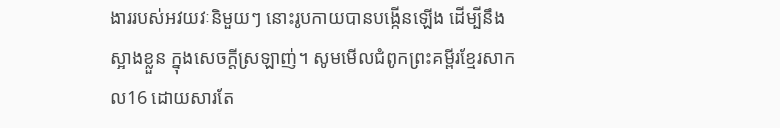ងាររបស់អវយវៈនិមួយៗ នោះរូបកាយបានបង្កើនឡើង ដើម្បីនឹងស្អាងខ្លួន ក្នុងសេចក្ដីស្រឡាញ់។ សូមមើលជំពូកព្រះគម្ពីរខ្មែរសាកល16 ដោយសារតែ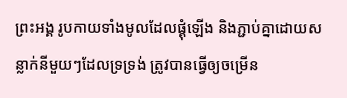ព្រះអង្គ រូបកាយទាំងមូលដែលផ្គុំឡើង និងភ្ជាប់គ្នាដោយសន្លាក់នីមួយៗដែលទ្រទ្រង់ ត្រូវបានធ្វើឲ្យចម្រើន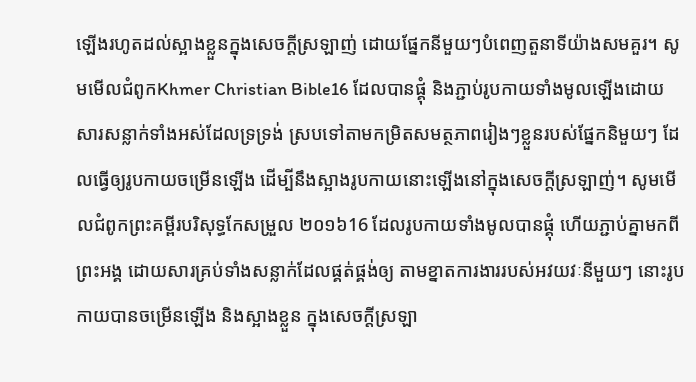ឡើងរហូតដល់ស្អាងខ្លួនក្នុងសេចក្ដីស្រឡាញ់ ដោយផ្នែកនីមួយៗបំពេញតួនាទីយ៉ាងសមគួរ។ សូមមើលជំពូកKhmer Christian Bible16 ដែលបានផ្គុំ និងភ្ជាប់រូបកាយទាំងមូលឡើងដោយសារសន្លាក់ទាំងអស់ដែលទ្រទ្រង់ ស្របទៅតាមកម្រិតសមត្ថភាពរៀងៗខ្លួនរបស់ផ្នែកនិមួយៗ ដែលធ្វើឲ្យរូបកាយចម្រើនឡើង ដើម្បីនឹងស្អាងរូបកាយនោះឡើងនៅក្នុងសេចក្ដីស្រឡាញ់។ សូមមើលជំពូកព្រះគម្ពីរបរិសុទ្ធកែសម្រួល ២០១៦16 ដែលរូបកាយទាំងមូលបានផ្គុំ ហើយភ្ជាប់គ្នាមកពីព្រះអង្គ ដោយសារគ្រប់ទាំងសន្លាក់ដែលផ្គត់ផ្គង់ឲ្យ តាមខ្នាតការងាររបស់អវយវៈនីមួយៗ នោះរូបកាយបានចម្រើនឡើង និងស្អាងខ្លួន ក្នុងសេចក្តីស្រឡា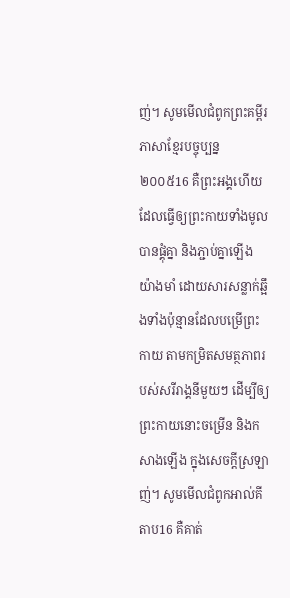ញ់។ សូមមើលជំពូកព្រះគម្ពីរភាសាខ្មែរបច្ចុប្បន្ន ២០០៥16 គឺព្រះអង្គហើយ ដែលធ្វើឲ្យព្រះកាយទាំងមូលបានផ្គុំគ្នា និងភ្ជាប់គ្នាឡើងយ៉ាងមាំ ដោយសារសន្លាក់ឆ្អឹងទាំងប៉ុន្មានដែលបម្រើព្រះកាយ តាមកម្រិតសមត្ថភាពរបស់សរីរាង្គនីមួយៗ ដើម្បីឲ្យព្រះកាយនោះចម្រើន និងកសាងឡើង ក្នុងសេចក្ដីស្រឡាញ់។ សូមមើលជំពូកអាល់គីតាប16 គឺគាត់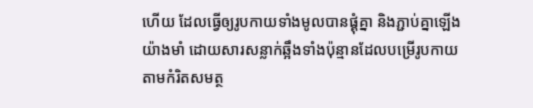ហើយ ដែលធ្វើឲ្យរូបកាយទាំងមូលបានផ្គុំគ្នា និងភ្ជាប់គ្នាឡើងយ៉ាងមាំ ដោយសារសន្លាក់ឆ្អឹងទាំងប៉ុន្មានដែលបម្រើរូបកាយ តាមកំរិតសមត្ថ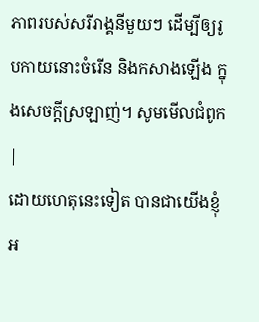ភាពរបស់សរីរាង្គនីមួយៗ ដើម្បីឲ្យរូបកាយនោះចំរើន និងកសាងឡើង ក្នុងសេចក្ដីស្រឡាញ់។ សូមមើលជំពូក |
ដោយហេតុនេះទៀត បានជាយើងខ្ញុំអ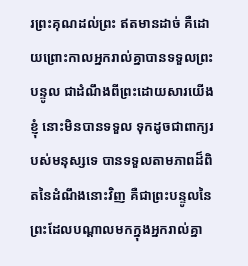រព្រះគុណដល់ព្រះ ឥតមានដាច់ គឺដោយព្រោះកាលអ្នករាល់គ្នាបានទទួលព្រះបន្ទូល ជាដំណឹងពីព្រះដោយសារយើងខ្ញុំ នោះមិនបានទទួល ទុកដូចជាពាក្យរបស់មនុស្សទេ បានទទួលតាមភាពដ៏ពិតនៃដំណឹងនោះវិញ គឺជាព្រះបន្ទូលនៃព្រះដែលបណ្តាលមកក្នុងអ្នករាល់គ្នា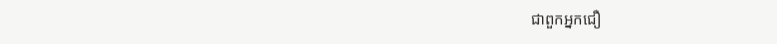ជាពួកអ្នកជឿ